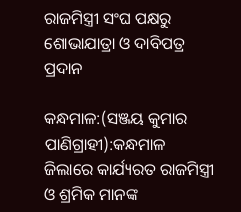ରାଜମିସ୍ତ୍ରୀ ସଂଘ ପକ୍ଷରୁ ଶୋଭାଯାତ୍ରା ଓ ଦାବିପତ୍ର ପ୍ରଦାନ

କନ୍ଧମାଳ:(ସଞ୍ଜୟ କୁମାର ପାଣିଗ୍ରାହୀ):କନ୍ଧମାଳ ଜିଲାରେ କାର୍ଯ୍ୟରତ ରାଜମିସ୍ତ୍ରୀ ଓ ଶ୍ରମିକ ମାନଙ୍କ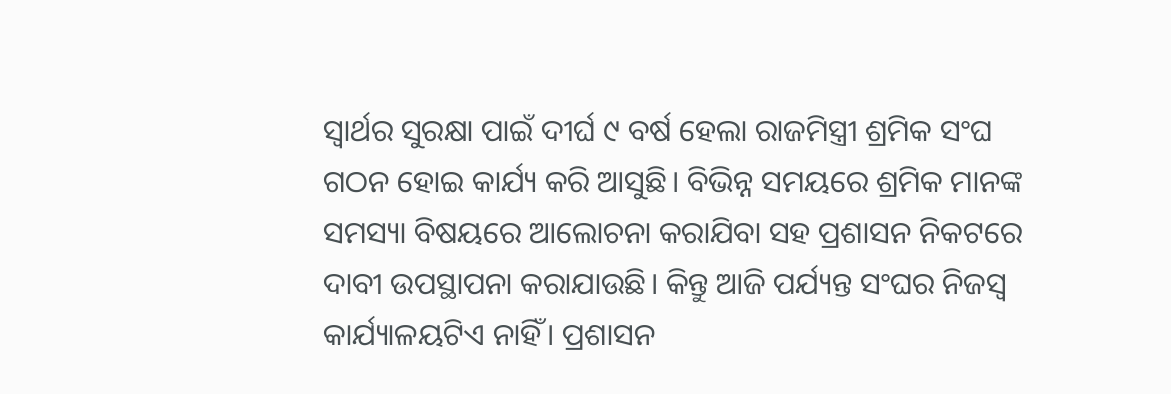ସ୍ୱାର୍ଥର ସୁରକ୍ଷା ପାଇଁ ଦୀର୍ଘ ୯ ବର୍ଷ ହେଲା ରାଜମିସ୍ତ୍ରୀ ଶ୍ରମିକ ସଂଘ ଗଠନ ହୋଇ କାର୍ଯ୍ୟ କରି ଆସୁଛି। ବିଭିନ୍ନ ସମୟରେ ଶ୍ରମିକ ମାନଙ୍କ ସମସ୍ୟା ବିଷୟରେ ଆଲୋଚନା କରାଯିବା ସହ ପ୍ରଶାସନ ନିକଟରେ ଦାବୀ ଉପସ୍ଥାପନା କରାଯାଉଛି। କିନ୍ତୁ ଆଜି ପର୍ଯ୍ୟନ୍ତ ସଂଘର ନିଜସ୍ୱ କାର୍ଯ୍ୟାଳୟଟିଏ ନାହିଁ। ପ୍ରଶାସନ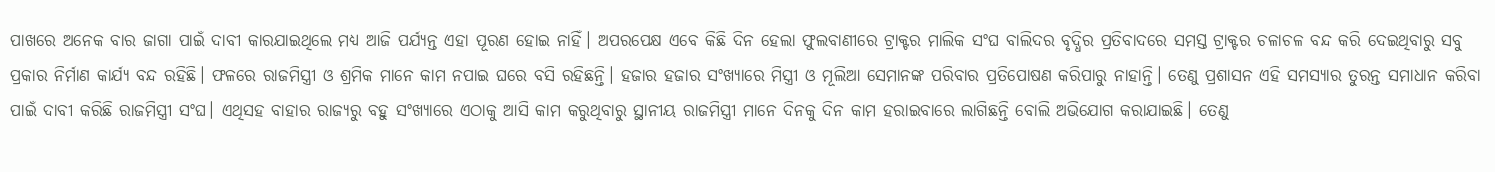ପାଖରେ ଅନେକ ବାର ଜାଗା ପାଇଁ ଦାବୀ କାରଯାଇଥିଲେ ମଧ୍ୟ ଆଜି ପର୍ଯ୍ୟନ୍ତ ଏହା ପୂରଣ ହୋଇ ନାହିଁ। ଅପରପେକ୍ଷ ଏବେ କିଛି ଦିନ ହେଲା ଫୁଲବାଣୀରେ ଟ୍ରାକ୍ଟର ମାଲିକ ସଂଘ ବାଲିଦର ବୃଦ୍ଧିର ପ୍ରତିବାଦରେ ସମସ୍ତ ଟ୍ରାକ୍ଟର ଚଳାଚଳ ବନ୍ଦ କରି ଦେଇଥିବାରୁ ସବୁ ପ୍ରକାର ନିର୍ମାଣ କାର୍ଯ୍ୟ ବନ୍ଦ ରହିଛି। ଫଳରେ ରାଜମିସ୍ତ୍ରୀ ଓ ଶ୍ରମିକ ମାନେ କାମ ନପାଇ ଘରେ ବସି ରହିଛନ୍ତି। ହଜାର ହଜାର ସଂଖ୍ୟାରେ ମିସ୍ତ୍ରୀ ଓ ମୂଲିଆ ସେମାନଙ୍କ ପରିବାର ପ୍ରତିପୋଷଣ କରିପାରୁ ନାହାନ୍ତି। ତେଣୁ ପ୍ରଶାସନ ଏହି ସମସ୍ୟାର ତୁରନ୍ତ ସମାଧାନ କରିବା ପାଇଁ ଦାବୀ କରିଛି ରାଜମିସ୍ତ୍ରୀ ସଂଘ। ଏଥିସହ ବାହାର ରାଜ୍ୟରୁ ବହୁ ସଂଖ୍ୟାରେ ଏଠାକୁ ଆସି କାମ କରୁଥିବାରୁ ସ୍ଥାନୀୟ ରାଜମିସ୍ତ୍ରୀ ମାନେ ଦିନକୁ ଦିନ କାମ ହରାଇବାରେ ଲାଗିଛନ୍ତି ବୋଲି ଅଭିଯୋଗ କରାଯାଇଛି। ତେଣୁ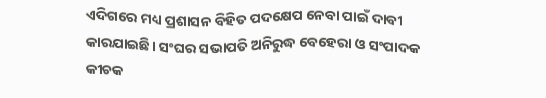ଏଦିଗରେ ମଧ୍ୟ ପ୍ରଶାସନ ବିହିତ ପଦକ୍ଷେପ ନେବା ପାଇଁ ଦାବୀ କାରଯାଇଛି। ସଂଘର ସଭାପତି ଅନିରୁଦ୍ଧ ବେହେରା ଓ ସଂପାଦକ କୀଚକ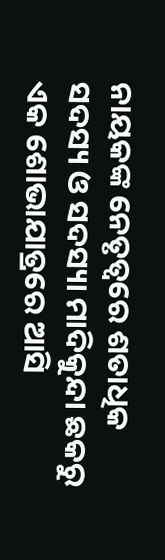ନାୟକଙ୍କ ନେତୃତ୍ୱରେ ଶତାଧିକ ସଦସ୍ୟ ଓ ସଦସ୍ୟା ମାଦିକୁନ୍ଦା ଛକରୁ ଏକ ଶୋଭାଯାତ୍ରରେ ଆସି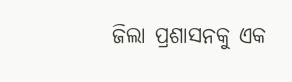ଜିଲା ପ୍ରଶାସନକୁ ଏକ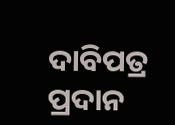ଦାବିପତ୍ର ପ୍ରଦାନ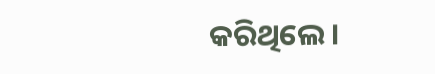କରିଥିଲେ।